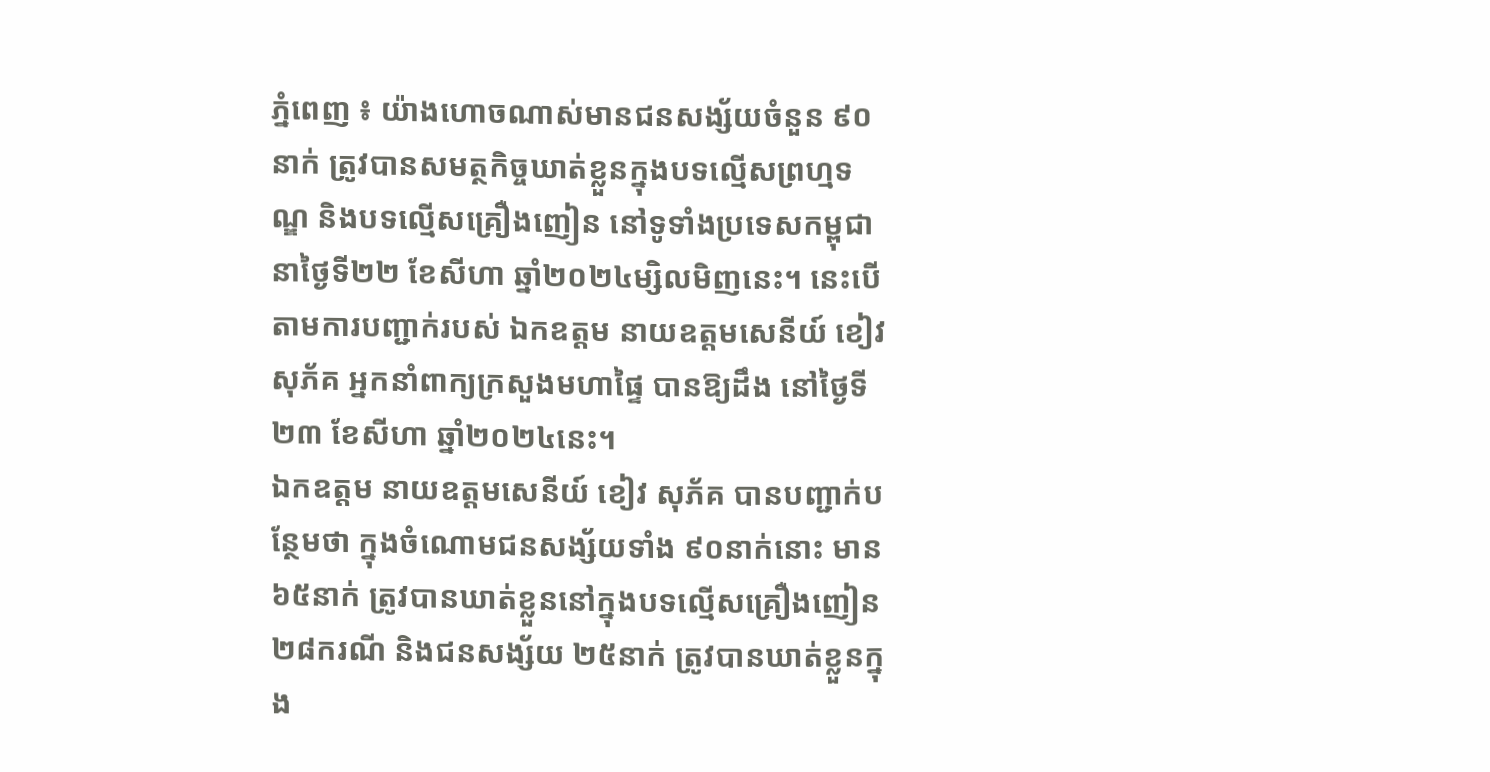ភ្នំពេញ ៖ យ៉ាងហោចណាស់មានជនសង្ស័យចំនួន ៩០នាក់ ត្រូវបានសមត្ថកិច្ចឃាត់ខ្លួនក្នុងបទល្មើសព្រហ្មទណ្ឌ និងបទល្មើសគ្រឿងញៀន នៅទូទាំងប្រទេសកម្ពុជា នាថ្ងៃទី២២ ខែសីហា ឆ្នាំ២០២៤ម្សិលមិញនេះ។ នេះបើតាមការបញ្ជាក់របស់ ឯកឧត្តម នាយឧត្តមសេនីយ៍ ខៀវ សុភ័គ អ្នកនាំពាក្យក្រសួងមហាផ្ទៃ បានឱ្យដឹង នៅថ្ងៃទី២៣ ខែសីហា ឆ្នាំ២០២៤នេះ។
ឯកឧត្តម នាយឧត្តមសេនីយ៍ ខៀវ សុភ័គ បានបញ្ជាក់បន្ថែមថា ក្នុងចំណោមជនសង្ស័យទាំង ៩០នាក់នោះ មាន ៦៥នាក់ ត្រូវបានឃាត់ខ្លួននៅក្នុងបទល្មើសគ្រឿងញៀន ២៨ករណី និងជនសង្ស័យ ២៥នាក់ ត្រូវបានឃាត់ខ្លួនក្នុង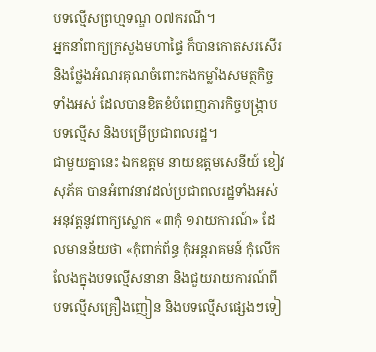បទល្មើសព្រហ្មទណ្ឌ ០៧ករណី។
អ្នកនាំពាក្យក្រសួងមហាផ្ទៃ ក៏បានកោតសរសើរនិងថ្លែងអំណរគុណចំពោះកងកម្លាំងសមត្ថកិច្ចទាំងអស់ ដែលបានខិតខំបំពេញភារកិច្ចបង្ក្រាបបទល្មើស និងបម្រើប្រជាពលរដ្ឋ។
ជាមួយគ្នានេះ ឯកឧត្តម នាយឧត្តមសេនីយ៍ ខៀវ សុភ័គ បានអំពាវនាវដល់ប្រជាពលរដ្ឋទាំងអស់អនុវត្តនូវពាក្យស្លោក «៣កុំ ១រាយការណ៍» ដែលមានន័យថា «កុំពាក់ព័ន្ធ កុំអន្តរាគមន៍ កុំលើកលែងក្នុងបទល្មើសនានា និងជួយរាយការណ៍ពីបទល្មើសគ្រឿងញៀន និងបទល្មើសផ្សេងៗទៀ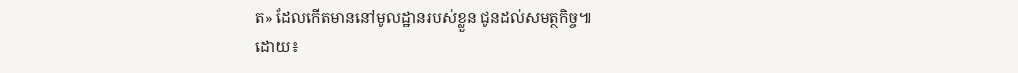ត» ដែលកើតមាននៅមូលដ្ឋានរបស់ខ្លួន ជូនដល់សមត្ថកិច្ច៕
ដោយ៖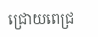ជ្រោយពេជ្រ